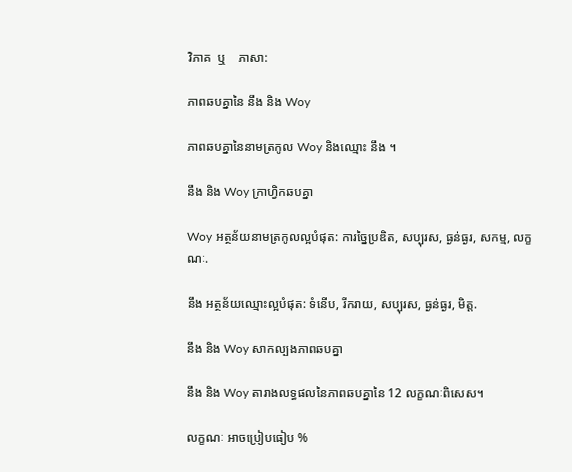វិភាគ  ឬ    ភាសា:

ភាពឆបគ្នានៃ នឹង និង Woy

ភាពឆបគ្នានៃនាមត្រកូល Woy និងឈ្មោះ នឹង ។

នឹង និង Woy ក្រាហ្វិកឆបគ្នា

Woy អត្ថន័យនាមត្រកូលល្អបំផុត: ការច្នៃប្រឌិត, សប្បុរស, ធ្ងន់ធ្ងរ, សកម្ម, លក្ខណៈ.

នឹង អត្ថន័យឈ្មោះល្អបំផុត: ទំនើប, រីករាយ, សប្បុរស, ធ្ងន់ធ្ងរ, មិត្ត.

នឹង និង Woy សាកល្បងភាពឆបគ្នា

នឹង និង Woy តារាងលទ្ធផលនៃភាពឆបគ្នានៃ 12 លក្ខណៈពិសេស។

លក្ខណៈ អាចប្រៀបធៀប %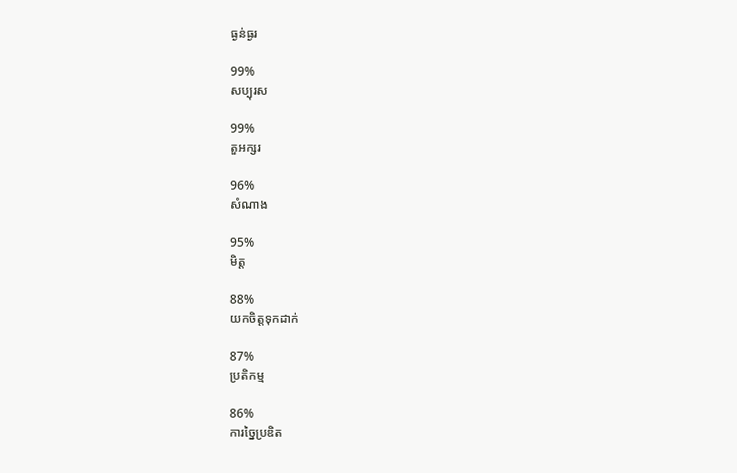ធ្ងន់ធ្ងរ

99%
សប្បុរស

99%
តួអក្សរ

96%
សំណាង

95%
មិត្ត

88%
យកចិត្តទុកដាក់

87%
ប្រតិកម្ម

86%
ការច្នៃប្រឌិត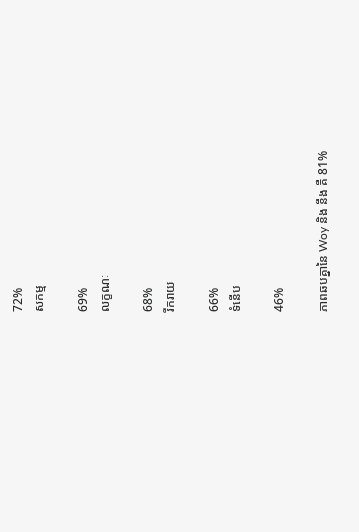72%
សកម្ម

69%
លក្ខណៈ

68%
រីករាយ

66%
ទំនើប

46%

ភាពឆបគ្នានៃ Woy និង នឹង គឺ 81%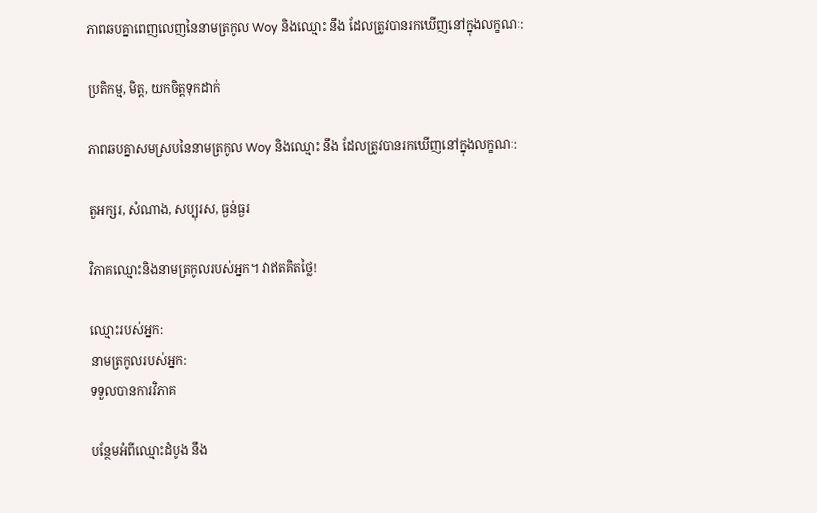ភាពឆបគ្នាពេញលេញនៃនាមត្រកូល Woy និងឈ្មោះ នឹង ដែលត្រូវបានរកឃើញនៅក្នុងលក្ខណៈ:

ប្រតិកម្ម, មិត្ត, យកចិត្តទុកដាក់

ភាពឆបគ្នាសមស្របនៃនាមត្រកូល Woy និងឈ្មោះ នឹង ដែលត្រូវបានរកឃើញនៅក្នុងលក្ខណៈ:

តួអក្សរ, សំណាង, សប្បុរស, ធ្ងន់ធ្ងរ

វិភាគឈ្មោះនិងនាមត្រកូលរបស់អ្នក។ វាឥតគិតថ្លៃ!

ឈ្មោះរបស់អ្នក:
នាមត្រកូលរបស់អ្នក:
ទទួលបានការវិភាគ

បន្ថែមអំពីឈ្មោះដំបូង នឹង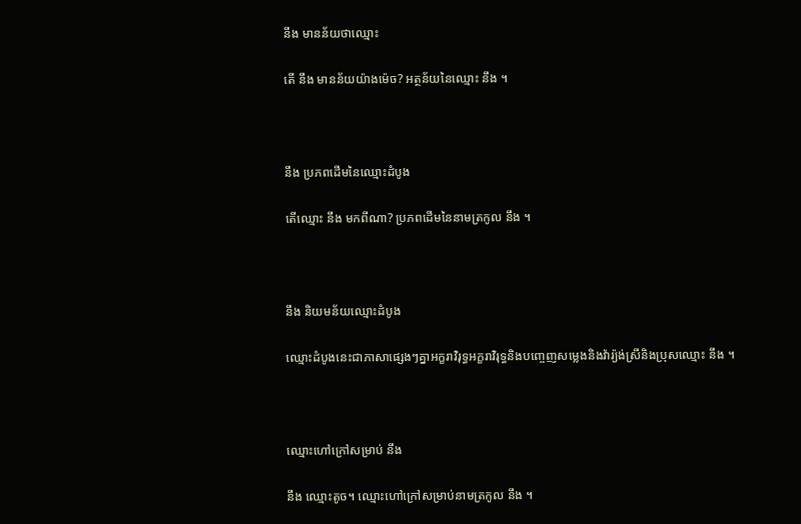នឹង មានន័យថាឈ្មោះ

តើ នឹង មានន័យយ៉ាងម៉េច? អត្ថន័យនៃឈ្មោះ នឹង ។



នឹង ប្រភពដើមនៃឈ្មោះដំបូង

តើឈ្មោះ នឹង មកពីណា? ប្រភពដើមនៃនាមត្រកូល នឹង ។



នឹង និយមន័យឈ្មោះដំបូង

ឈ្មោះដំបូងនេះជាភាសាផ្សេងៗគ្នាអក្ខរាវិរុទ្ធអក្ខរាវិរុទ្ធនិងបញ្ចេញសម្លេងនិងវ៉ារ្យ៉ង់ស្រីនិងប្រុសឈ្មោះ នឹង ។



ឈ្មោះហៅក្រៅសម្រាប់ នឹង

នឹង ឈ្មោះតូច។ ឈ្មោះហៅក្រៅសម្រាប់នាមត្រកូល នឹង ។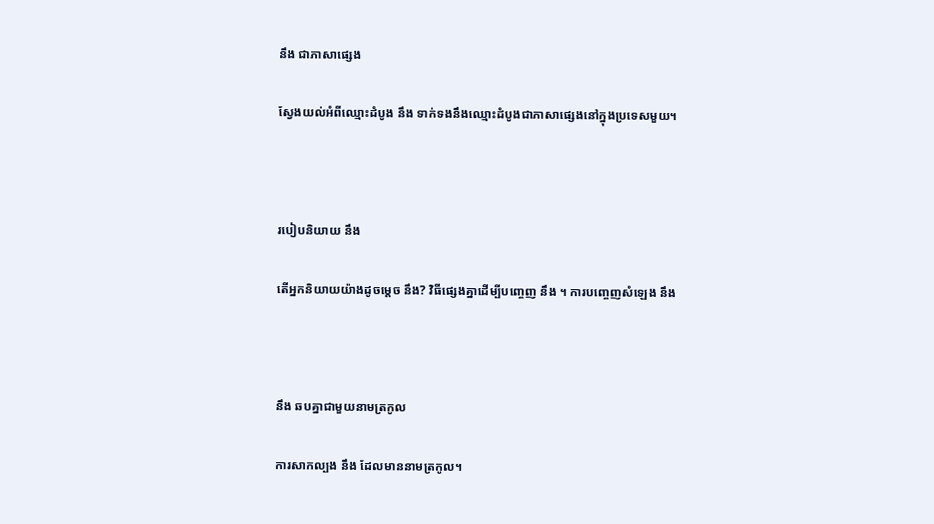នឹង ជាភាសាផ្សេង

ស្វែងយល់អំពីឈ្មោះដំបូង នឹង ទាក់ទងនឹងឈ្មោះដំបូងជាភាសាផ្សេងនៅក្នុងប្រទេសមួយ។



របៀបនិយាយ នឹង

តើអ្នកនិយាយយ៉ាងដូចម្តេច នឹង? វិធីផ្សេងគ្នាដើម្បីបញ្ចេញ នឹង ។ ការបញ្ចេញសំឡេង នឹង



នឹង ឆបគ្នាជាមួយនាមត្រកូល

ការសាកល្បង នឹង ដែលមាននាមត្រកូល។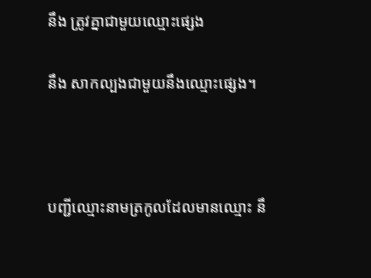នឹង ត្រូវគ្នាជាមួយឈ្មោះផ្សេង

នឹង សាកល្បងជាមួយនឹងឈ្មោះផ្សេង។



បញ្ជីឈ្មោះនាមត្រកូលដែលមានឈ្មោះ នឹ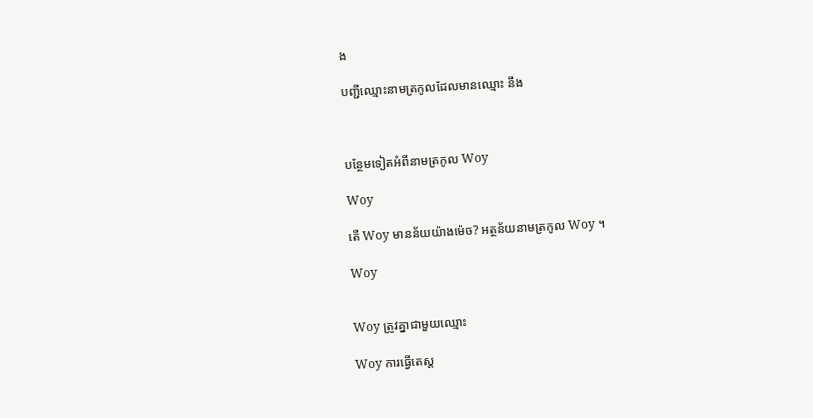ង

បញ្ជីឈ្មោះនាមត្រកូលដែលមានឈ្មោះ នឹង



បន្ថែមទៀតអំពីនាមត្រកូល Woy

Woy

តើ Woy មានន័យយ៉ាងម៉េច? អត្ថន័យនាមត្រកូល Woy ។

Woy


Woy ត្រូវគ្នាជាមួយឈ្មោះ

Woy ការធ្វើតេស្ត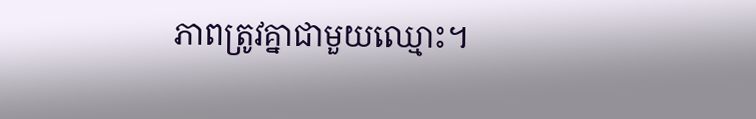ភាពត្រូវគ្នាជាមួយឈ្មោះ។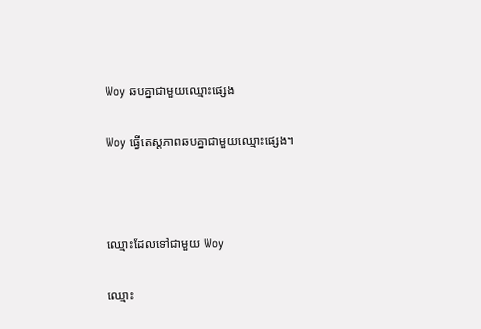Woy ឆបគ្នាជាមួយឈ្មោះផ្សេង

Woy ធ្វើតេស្តភាពឆបគ្នាជាមួយឈ្មោះផ្សេង។



ឈ្មោះដែលទៅជាមួយ Woy

ឈ្មោះ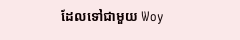ដែលទៅជាមួយ Woy